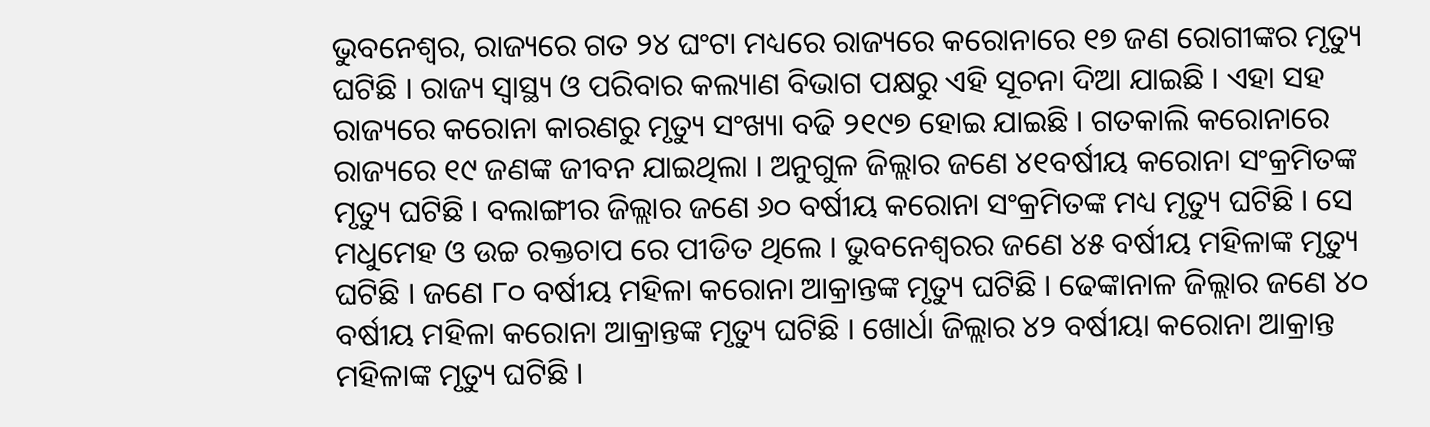ଭୁବନେଶ୍ୱର, ରାଜ୍ୟରେ ଗତ ୨୪ ଘଂଟା ମଧ୍ୟରେ ରାଜ୍ୟରେ କରୋନାରେ ୧୭ ଜଣ ରୋଗୀଙ୍କର ମୃତ୍ୟୁ ଘଟିଛି । ରାଜ୍ୟ ସ୍ୱାସ୍ଥ୍ୟ ଓ ପରିବାର କଲ୍ୟାଣ ବିଭାଗ ପକ୍ଷରୁ ଏହି ସୂଚନା ଦିଆ ଯାଇଛି । ଏହା ସହ ରାଜ୍ୟରେ କରୋନା କାରଣରୁ ମୃତ୍ୟୁ ସଂଖ୍ୟା ବଢି ୨୧୯୭ ହୋଇ ଯାଇଛି । ଗତକାଲି କରୋନାରେ ରାଜ୍ୟରେ ୧୯ ଜଣଙ୍କ ଜୀବନ ଯାଇଥିଲା । ଅନୁଗୁଳ ଜିଲ୍ଲାର ଜଣେ ୪୧ବର୍ଷୀୟ କରୋନା ସଂକ୍ରମିତଙ୍କ ମୃତ୍ୟୁ ଘଟିଛି । ବଲାଙ୍ଗୀର ଜିଲ୍ଲାର ଜଣେ ୬୦ ବର୍ଷୀୟ କରୋନା ସଂକ୍ରମିତଙ୍କ ମଧ୍ୟ ମୃତ୍ୟୁ ଘଟିଛି । ସେ ମଧୁମେହ ଓ ଉଚ୍ଚ ରକ୍ତଚାପ ରେ ପୀଡିତ ଥିଲେ । ଭୁବନେଶ୍ୱରର ଜଣେ ୪୫ ବର୍ଷୀୟ ମହିଳାଙ୍କ ମୃତ୍ୟୁ ଘଟିଛି । ଜଣେ ୮୦ ବର୍ଷୀୟ ମହିଳା କରୋନା ଆକ୍ରାନ୍ତଙ୍କ ମୃତ୍ୟୁ ଘଟିଛି । ଢେଙ୍କାନାଳ ଜିଲ୍ଲାର ଜଣେ ୪୦ ବର୍ଷୀୟ ମହିଳା କରୋନା ଆକ୍ରାନ୍ତଙ୍କ ମୃତ୍ୟୁ ଘଟିଛି । ଖୋର୍ଧା ଜିଲ୍ଲାର ୪୨ ବର୍ଷୀୟା କରୋନା ଆକ୍ରାନ୍ତ ମହିଳାଙ୍କ ମୃତ୍ୟୁ ଘଟିଛି ।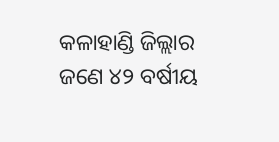କଳାହାଣ୍ଡି ଜିଲ୍ଲାର ଜଣେ ୪୨ ବର୍ଷୀୟ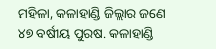ମହିଳା, କଳାହାଣ୍ଡି ଜିଲ୍ଲାର ଜଣେ ୪୭ ବର୍ଷୀୟ ପୁରଷ. କଳାହାଣ୍ଡି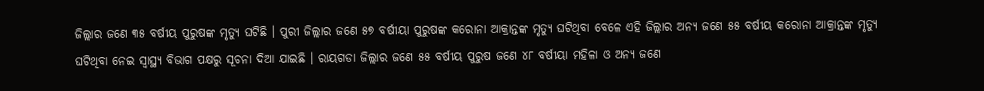ଜିଲ୍ଲାର ଜଣେ ୩୫ ବର୍ଷୀୟ ପୁରୁଷଙ୍କ ମୃତ୍ୟୁ ଘଟିଛି । ପୁରୀ ଜିଲ୍ଲାର ଜଣେ ୫୭ ବର୍ଷୀୟା ପୁରୁଷଙ୍କ କରୋନା ଆକ୍ରାନ୍ତଙ୍କ ମୃତ୍ୟୁ ଘଟିଥିବା ବେଳେ ଏହି ଜିଲ୍ଲାର ଅନ୍ୟ ଜଣେ ୫୫ ବର୍ଷୀୟ କରୋନା ଆକ୍ରାନ୍ତଙ୍କ ମୃତ୍ୟୁ ଘଟିଥିବା ନେଇ ସ୍ୱାସ୍ଥ୍ୟ ବିଭାଗ ପକ୍ଷରୁ ସୂଚନା ଦିଆ ଯାଇଛି । ରାୟଗଡା ଜିଲ୍ଲାର ଜଣେ ୫୫ ବର୍ଷୀୟ ପୁରୁଷ ଜଣେ ୪୮ ବର୍ଷୀୟା ମହିଳା ଓ ଅନ୍ୟ ଜଣେ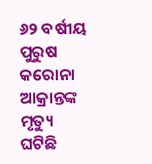୬୨ ବର୍ଷୀୟ ପୁରୁଷ କରୋନା ଆକ୍ରାନ୍ତଙ୍କ ମୃତ୍ୟୁ ଘଟିଛି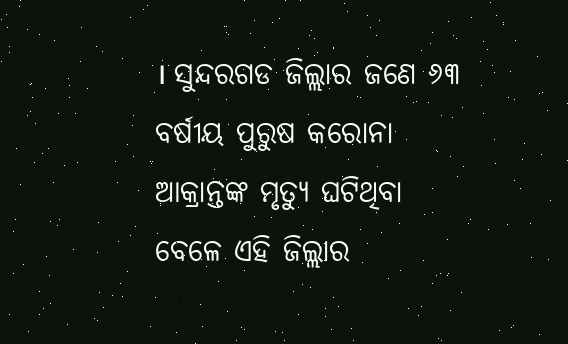। ସୁନ୍ଦରଗଡ ଜିଲ୍ଲାର ଜଣେ ୬୩ ବର୍ଷୀୟ ପୁରୁଷ କରୋନା ଆକ୍ରାନ୍ତଙ୍କ ମୃତ୍ୟୁ ଘଟିଥିବା ବେଳେ ଏହି ଜିଲ୍ଲାର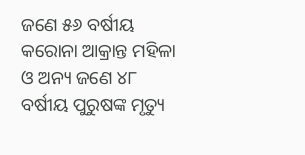ଜଣେ ୫୬ ବର୍ଷୀୟ କରୋନା ଆକ୍ରାନ୍ତ ମହିଳା ଓ ଅନ୍ୟ ଜଣେ ୪୮ ବର୍ଷୀୟ ପୁରୁଷଙ୍କ ମୃତ୍ୟୁ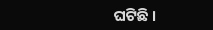ଘଟିଛି ।